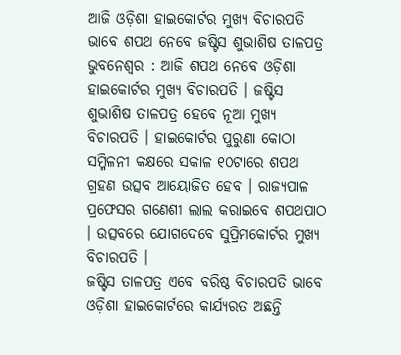ଆଜି ଓଡ଼ିଶା ହାଇକୋର୍ଟର ମୁଖ୍ୟ ବିଚାରପତି ଭାବେ ଶପଥ ନେବେ ଜଷ୍ଟିସ ଶୁଭାଶିଷ ତାଳପତ୍ର
ଭୁବନେଶ୍ୱର : ଆଜି ଶପଥ ନେବେ ଓଡ଼ିଶା ହାଇକୋର୍ଟର ମୁଖ୍ୟ ବିଚାରପତି । ଜଷ୍ଟିସ ଶୁଭାଶିଷ ତାଳପତ୍ର ହେବେ ନୂଆ ମୁଖ୍ୟ ବିଚାରପତି । ହାଇକୋର୍ଟର ପୁରୁଣା କୋଠା ସମ୍ମିଳନୀ କକ୍ଷରେ ସକାଳ ୧୦ଟାରେ ଶପଥ ଗ୍ରହଣ ଉତ୍ସବ ଆୟୋଜିତ ହେବ । ରାଜ୍ୟପାଳ ପ୍ରଫେସର ଗଣେଶୀ ଲାଲ କରାଇବେ ଶପଥପାଠ । ଉତ୍ସବରେ ଯୋଗଦେବେ ସୁପ୍ରିମକୋର୍ଟର ମୁଖ୍ୟ ବିଚାରପତି ।
ଜଷ୍ଟିସ ତାଳପତ୍ର ଏବେ ବରିଷ୍ଠ ବିଚାରପତି ଭାବେ ଓଡ଼ିଶା ହାଇକୋର୍ଟରେ କାର୍ଯ୍ୟରତ ଅଛନ୍ତି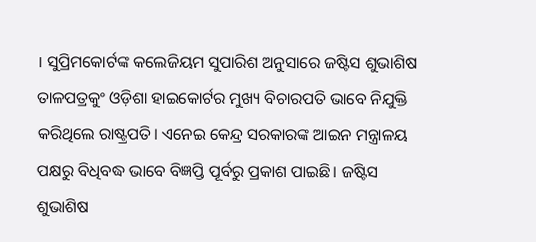। ସୁପ୍ରିମକୋର୍ଟଙ୍କ କଲେଜିୟମ ସୁପାରିଶ ଅନୁସାରେ ଜଷ୍ଟିସ ଶୁଭାଶିଷ ତାଳପତ୍ରକୁଂ ଓଡ଼ିଶା ହାଇକୋର୍ଟର ମୁଖ୍ୟ ବିଚାରପତି ଭାବେ ନିଯୁକ୍ତି କରିଥିଲେ ରାଷ୍ଟ୍ରପତି। ଏନେଇ କେନ୍ଦ୍ର ସରକାରଙ୍କ ଆଇନ ମନ୍ତ୍ରାଳୟ ପକ୍ଷରୁ ବିଧିବଦ୍ଧ ଭାବେ ବିଜ୍ଞପ୍ତି ପୂର୍ବରୁ ପ୍ରକାଶ ପାଇଛି। ଜଷ୍ଟିସ ଶୁଭାଶିଷ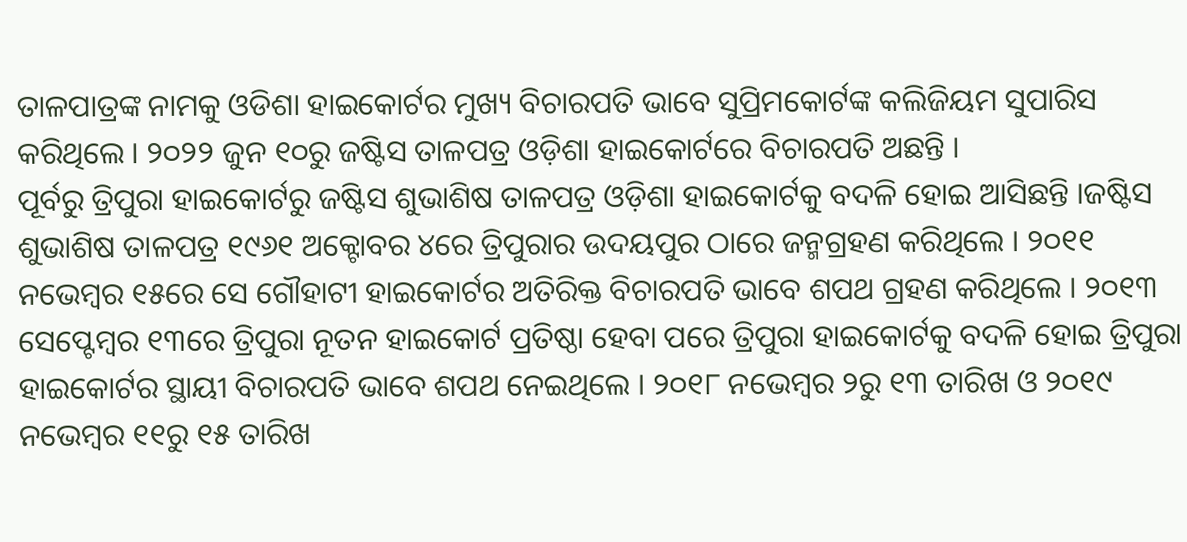ତାଳପାତ୍ରଙ୍କ ନାମକୁ ଓଡିଶା ହାଇକୋର୍ଟର ମୁଖ୍ୟ ବିଚାରପତି ଭାବେ ସୁପ୍ରିମକୋର୍ଟଙ୍କ କଲିଜିୟମ ସୁପାରିସ କରିଥିଲେ । ୨୦୨୨ ଜୁନ ୧୦ରୁ ଜଷ୍ଟିସ ତାଳପତ୍ର ଓଡ଼ିଶା ହାଇକୋର୍ଟରେ ବିଚାରପତି ଅଛନ୍ତି ।
ପୂର୍ବରୁ ତ୍ରିପୁରା ହାଇକୋର୍ଟରୁ ଜଷ୍ଟିସ ଶୁଭାଶିଷ ତାଳପତ୍ର ଓଡ଼ିଶା ହାଇକୋର୍ଟକୁ ବଦଳି ହୋଇ ଆସିଛନ୍ତି ।ଜଷ୍ଟିସ ଶୁଭାଶିଷ ତାଳପତ୍ର ୧୯୬୧ ଅକ୍ଟୋବର ୪ରେ ତ୍ରିପୁରାର ଉଦୟପୁର ଠାରେ ଜନ୍ମଗ୍ରହଣ କରିଥିଲେ । ୨୦୧୧ ନଭେମ୍ବର ୧୫ରେ ସେ ଗୌହାଟୀ ହାଇକୋର୍ଟର ଅତିରିକ୍ତ ବିଚାରପତି ଭାବେ ଶପଥ ଗ୍ରହଣ କରିଥିଲେ । ୨୦୧୩ ସେପ୍ଟେମ୍ବର ୧୩ରେ ତ୍ରିପୁରା ନୂତନ ହାଇକୋର୍ଟ ପ୍ରତିଷ୍ଠା ହେବା ପରେ ତ୍ରିପୁରା ହାଇକୋର୍ଟକୁ ବଦଳି ହୋଇ ତ୍ରିପୁରା ହାଇକୋର୍ଟର ସ୍ଥାୟୀ ବିଚାରପତି ଭାବେ ଶପଥ ନେଇଥିଲେ । ୨୦୧୮ ନଭେମ୍ବର ୨ରୁ ୧୩ ତାରିଖ ଓ ୨୦୧୯ ନଭେମ୍ବର ୧୧ରୁ ୧୫ ତାରିଖ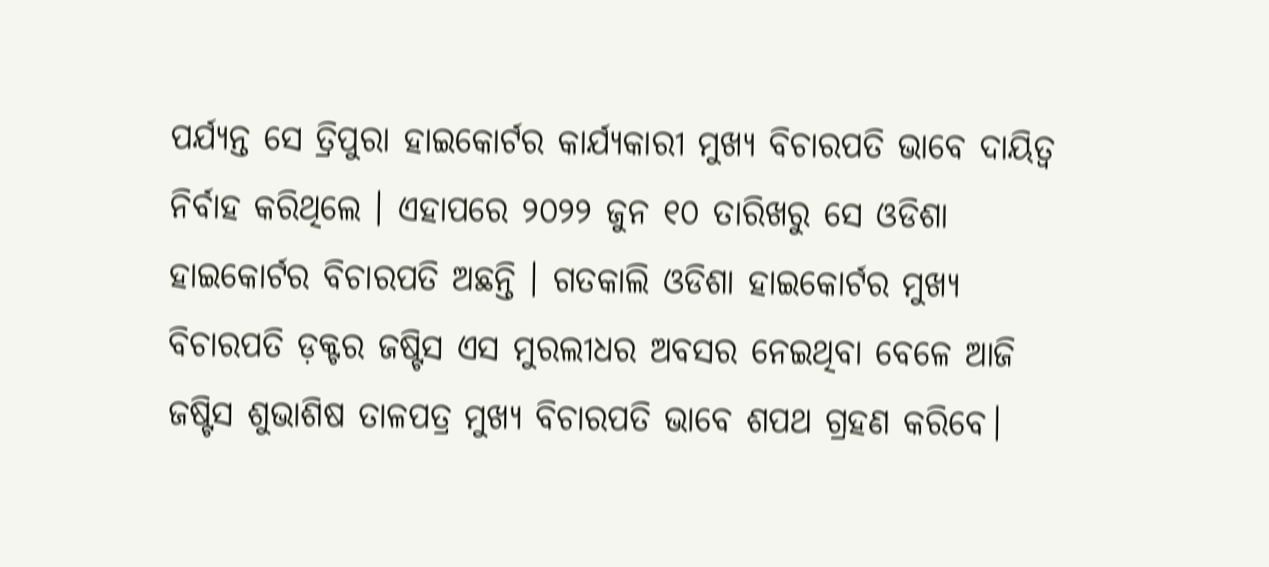ପର୍ଯ୍ୟନ୍ତ ସେ ତ୍ରିପୁରା ହାଇକୋର୍ଟର କାର୍ଯ୍ୟକାରୀ ମୁଖ୍ୟ ବିଚାରପତି ଭାବେ ଦାୟିତ୍ବ ନିର୍ବାହ କରିଥିଲେ । ଏହାପରେ ୨୦୨୨ ଜୁନ ୧୦ ତାରିଖରୁ ସେ ଓଡିଶା ହାଇକୋର୍ଟର ବିଚାରପତି ଅଛନ୍ତି । ଗତକାଲି ଓଡିଶା ହାଇକୋର୍ଟର ମୁଖ୍ୟ ବିଚାରପତି ଡ଼କ୍ଟର ଜଷ୍ଟିସ ଏସ ମୁରଲୀଧର ଅବସର ନେଇଥିବା ବେଳେ ଆଜି ଜଷ୍ଟିସ ଶୁଭାଶିଷ ତାଳପତ୍ର ମୁଖ୍ୟ ବିଚାରପତି ଭାବେ ଶପଥ ଗ୍ରହଣ କରିବେ।